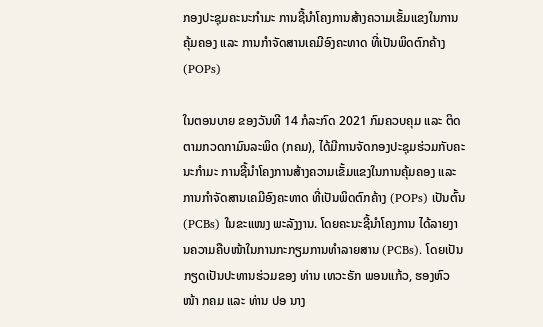ກອງປະຊຸມຄະນະກຳມະ ການຊີ້ນຳໂຄງການສ້າງຄວາມເຂັ້ມແຂງໃນການຄຸ້ມຄອງ ແລະ ການກຳຈັດສານເຄມີອົງຄະທາດ ທີ່ເປັນພິດຕົກຄ້າງ (POPs)

ໃນຕອນບາຍ ຂອງວັນທີ 14 ກໍລະກົດ 2021 ກົມຄວບຄຸມ ແລະ ຕິດຕາມກວດກາມົນລະພິດ (ກຄມ), ໄດ້ມີການຈັດກອງປະຊຸມຮ່ວມກັບຄະນະກຳມະ ການຊີ້ນຳໂຄງການສ້າງຄວາມເຂັ້ມແຂງໃນການຄຸ້ມຄອງ ແລະ ການກຳຈັດສານເຄມີອົງຄະທາດ ທີ່ເປັນພິດຕົກຄ້າງ (POPs) ເປັນຕົ້ນ (PCBs) ໃນຂະແໜງ ພະລັງງານ. ໂດຍຄະນະຊີ້ນຳໂຄງການ ໄດ້ລາຍງານຄວາມຄືບໜ້າໃນການກະກຽມການທຳລາຍສານ (PCBs). ໂດຍເປັນກຽດເປັນປະທານຮ່ວມຂອງ ທ່ານ ເທວະຣັກ ພອນແກ້ວ, ຮອງຫົວໜ້າ ກຄມ ແລະ ທ່ານ ປອ ນາງ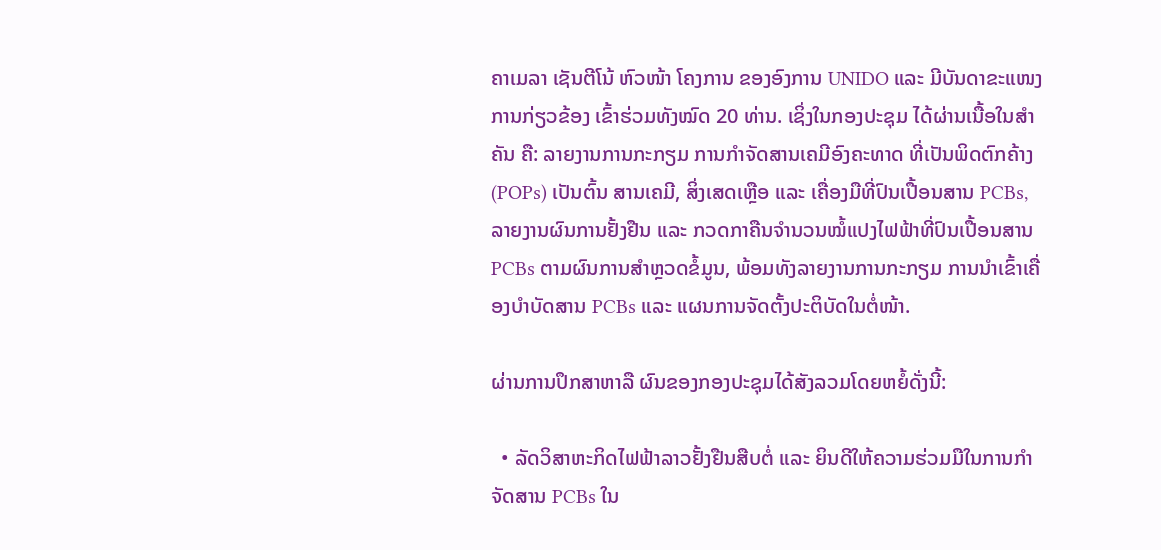ຄາເມລາ ເຊັນຕີໂນ້ ຫົວໜ້າ ໂຄງການ ຂອງອົງການ UNIDO ແລະ ມີບັນດາຂະແໜງ ການກ່ຽວຂ້ອງ ເຂົ້າຮ່ວມທັງໝົດ 20 ທ່ານ. ເຊິ່ງໃນກອງປະຊຸມ ໄດ້ຜ່ານເນື້ອໃນສຳຄັນ ຄື: ລາຍງານການກະກຽມ ການກຳຈັດສານເຄມີອົງຄະທາດ ທີ່ເປັນພິດຕົກຄ້າງ  (POPs) ເປັນຕົ້ນ ສານເຄມີ, ສິ່ງເສດເຫຼືອ ແລະ ເຄື່ອງມືທີ່ປົນເປື້ອນສານ PCBs, ລາຍງານຜົນການຢັ້ງຢືນ ແລະ ກວດກາຄືນຈຳນວນໝໍ້ແປງໄຟຟ້າທີ່ປົນເປື້ອນສານ PCBs ຕາມຜົນການສຳຫຼວດຂໍ້ມູນ, ພ້ອມທັງລາຍງານການກະກຽມ ການນຳເຂົ້າເຄື່ອງບໍາບັດສານ PCBs ແລະ ແຜນການຈັດຕັ້ງປະຕິບັດໃນຕໍ່ໜ້າ.

ຜ່ານການປຶກສາຫາລື ຜົນຂອງກອງປະຊຸມໄດ້ສັງລວມໂດຍຫຍໍ້ດັ່ງນີ້:

  • ລັດວິສາຫະກິດໄຟຟ້າລາວຢັ້ງຢືນສືບຕໍ່ ແລະ ຍິນດີໃຫ້ຄວາມຮ່ວມມືໃນການກຳຈັດສານ PCBs ໃນ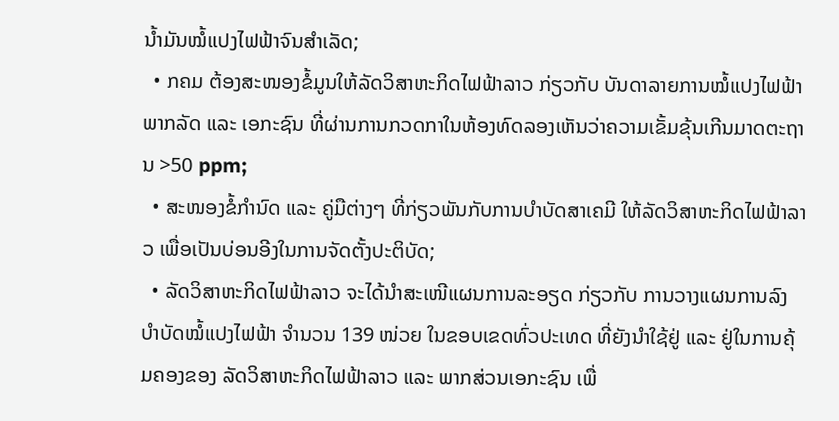ນ້ຳມັນໝໍ້ແປງໄຟຟ້າຈົນສຳເລັດ;
  • ກຄມ ຕ້ອງສະໜອງຂໍ້ມູນໃຫ້ລັດວິສາຫະກິດໄຟຟ້າລາວ ກ່ຽວກັບ ບັນດາລາຍການໝໍ້ແປງໄຟຟ້າ ພາກລັດ ແລະ ເອກະຊົນ ທີ່ຜ່ານການກວດກາໃນຫ້ອງທົດລອງເຫັນວ່າຄວາມເຂັ້ມຂຸ້ນເກີນມາດຕະຖານ >50 ppm;
  • ສະໜອງຂໍ້ກຳນົດ ແລະ ຄູ່ມືຕ່າງໆ ທີ່ກ່ຽວພັນກັບການບໍາບັດສາເຄມີ ໃຫ້ລັດວິສາຫະກິດໄຟຟ້າລາວ ເພື່ອເປັນບ່ອນອີງໃນການຈັດຕັ້ງປະຕິບັດ;
  • ລັດວິສາຫະກິດໄຟຟ້າລາວ ຈະໄດ້ນຳສະເໜີແຜນການລະອຽດ ກ່ຽວກັບ ການວາງແຜນການລົງບຳບັດໝໍ້ແປງໄຟຟ້າ ຈຳນວນ 139 ໜ່ວຍ ໃນຂອບເຂດທົ່ວປະເທດ ທີ່ຍັງນຳໃຊ້ຢູ່ ແລະ ຢູ່ໃນການຄຸ້ມຄອງຂອງ ລັດວິສາຫະກິດໄຟຟ້າລາວ ແລະ ພາກສ່ວນເອກະຊົນ ເພື່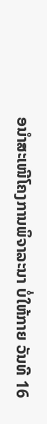ອນຳສະເໜີໂຄງການພິຈາລະນາ ບໍ່ໃຫ້ກາຍ ວັນທີ 16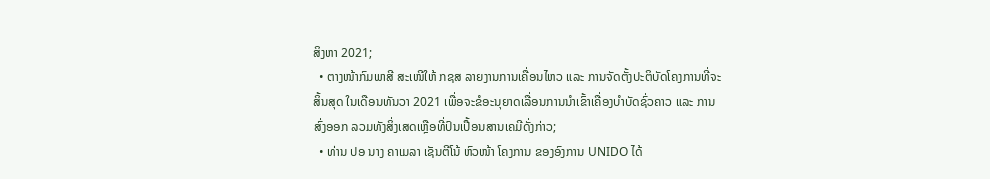ສິງຫາ 2021;
  • ຕາງໜ້າກົມພາສີ ສະເໜີໃຫ້ ກຊສ ລາຍງານການເຄື່ອນໄຫວ ແລະ ການຈັດຕັ້ງປະຕິບັດໂຄງການທີ່ຈະສິ້ນສຸດ ໃນເດືອນທັນວາ 2021 ເພື່ອຈະຂໍອະນຸຍາດເລື່ອນການນຳເຂົ້າເຄື່ອງບຳບັດຊົ່ວຄາວ ແລະ ການສົ່ງອອກ ລວມທັງສິ່ງເສດເຫຼືອທີ່ປົນເປື້ອນສານເຄມີດັ່ງກ່າວ;
  • ທ່ານ ປອ ນາງ ຄາເມລາ ເຊັນຕີໂນ້ ຫົວໜ້າ ໂຄງການ ຂອງອົງການ UNIDO ໄດ້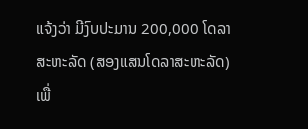ແຈ້ງວ່າ ມີງົບປະມານ 200,000 ໂດລາສະຫະລັດ (ສອງແສນໂດລາສະຫະລັດ) ເພື່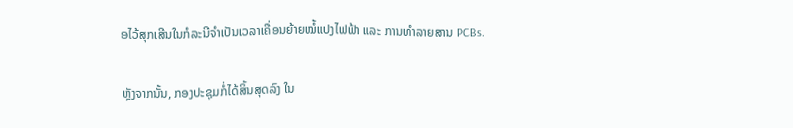ອໄວ້ສຸກເສີນໃນກໍລະນີຈຳເປັນເວລາເຄື່ອນຍ້າຍໝໍ້ແປງໄຟຟ້າ ແລະ ການທຳລາຍສານ PCBs.

ຫຼັງຈາກນັ້ນ, ກອງປະຊຸມກໍ່ໄດ້ສິ້ນສຸດລົງ ໃນ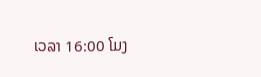ເວລາ 16:00 ໂມງ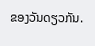ຂອງວັນດຽວກັນ.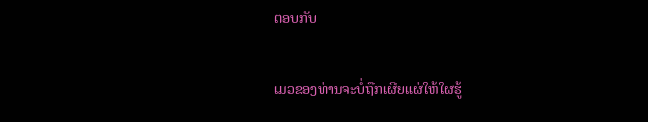ຕອບກັບ

ເມວຂອງທ່ານຈະບໍ່ຖືກເຜີຍແຜ່ໃຫ້ໃຜຮູ້